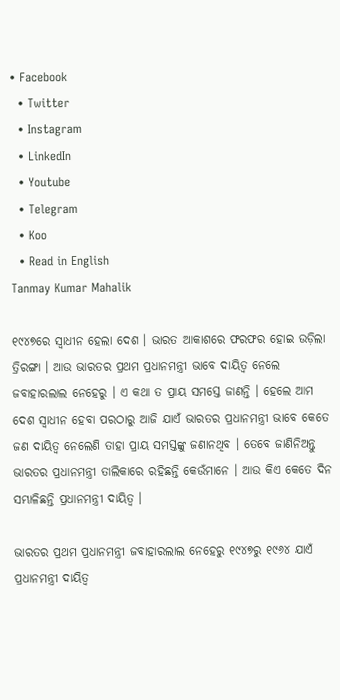• Facebook
  • Twitter
  • Instagram
  • LinkedIn
  • Youtube
  • Telegram
  • Koo
  • Read in English
Tanmay Kumar Mahalik

୧୯୪୭ରେ ସ୍ୱାଧୀନ ହେଲା ଦେଶ । ଭାରତ ଆକାଶରେ ଫରଫର ହୋଇ ଉଡ଼ିଲା ତ୍ରିରଙ୍ଗା । ଆଉ ଭାରତର ପ୍ରଥମ ପ୍ରଧାନମନ୍ତ୍ରୀ ଭାବେ ଦାୟିତ୍ୱ ନେଲେ ଜବାହାରଲାଲ ନେହେରୁ । ଏ କଥା ତ ପ୍ରାୟ ସମସ୍ତେ ଜାଣନ୍ତି । ହେଲେ ଆମ ଦେଶ ସ୍ୱାଧୀନ ହେବା ପରଠାରୁ ଆଜି ଯାଏଁ ଭାରତର ପ୍ରଧାନମନ୍ତ୍ରୀ ଭାବେ କେତେ ଜଣ ଦାୟିତ୍ୱ ନେଲେଣି ତାହା ପ୍ରାୟ ସମସ୍ତଙ୍କୁ ଜଣାନଥିବ । ତେବେ ଜାଣିନିଅନ୍ତୁ ଭାରତର ପ୍ରଧାନମନ୍ତ୍ରୀ ତାଲିକାରେ ରହିଛନ୍ତି କେଉଁମାନେ । ଆଉ କିଏ କେତେ ଦିନ ସମ୍ଭାଳିଛନ୍ତି ପ୍ରଧାନମନ୍ତ୍ରୀ ଦାୟିତ୍ୱ ।

ଭାରତର ପ୍ରଥମ ପ୍ରଧାନମନ୍ତ୍ରୀ ଜବାହାରଲାଲ ନେହେରୁ ୧୯୪୭ରୁ ୧୯୬୪ ଯାଏଁ ପ୍ରଧାନମନ୍ତ୍ରୀ ଦାୟିତ୍ୱ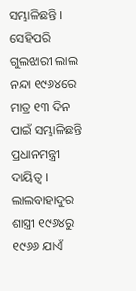ସମ୍ଭାଳିଛନ୍ତି । ସେହିପରି ଗୁଲଝାରୀ ଲାଲ ନନ୍ଦା ୧୯୬୪ରେ ମାତ୍ର ୧୩ ଦିନ ପାଇଁ ସମ୍ଭାଳିଛନ୍ତି ପ୍ରଧାନମନ୍ତ୍ରୀ ଦାୟିତ୍ୱ । ଲାଲବାହାଦୁର ଶାସ୍ତ୍ରୀ ୧୯୬୪ରୁ ୧୯୬୬ ଯାଏଁ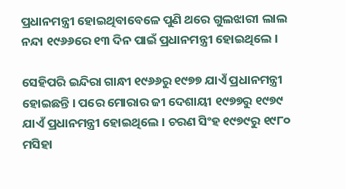ପ୍ରଧାନମନ୍ତ୍ରୀ ହୋଇଥିବାବେଳେ ପୁଣି ଥରେ ଗୁଲଝାରୀ ଲାଲ ନନ୍ଦା ୧୯୬୬ରେ ୧୩ ଦିନ ପାଇଁ ପ୍ରଧାନମନ୍ତ୍ରୀ ହୋଇଥିଲେ ।

ସେହିପରି ଇନ୍ଦିରା ଗାନ୍ଧୀ ୧୯୬୬ରୁ ୧୯୭୭ ଯାଏଁ ପ୍ରଧାନମନ୍ତ୍ରୀ ହୋଇଛନ୍ତି । ପରେ ମୋରାର ଜୀ ଦେଶାୟୀ ୧୯୭୭ରୁ ୧୯୭୯ ଯାଏଁ ପ୍ରଧାନମନ୍ତ୍ରୀ ହୋଇଥିଲେ । ଚରଣ ସିଂହ ୧୯୭୯ରୁ ୧୯୮୦ ମସିହା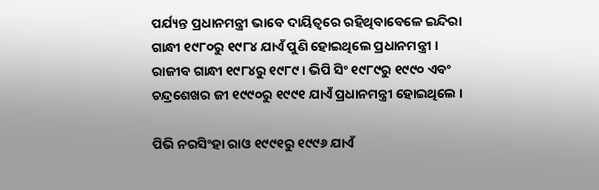ପର୍ଯ୍ୟନ୍ତ ପ୍ରଧାନମନ୍ତ୍ରୀ ଭାବେ ଦାୟିତ୍ୱରେ ରହିଥିବାବେଳେ ଇନ୍ଦିରା ଗାନ୍ଧୀ ୧୯୮୦ରୁ ୧୯୮୪ ଯାଏଁ ପୁଣି ହୋଇଥିଲେ ପ୍ରଧାନମନ୍ତ୍ରୀ । ରାଜୀବ ଗାନ୍ଧୀ ୧୯୮୪ରୁ ୧୯୮୯ । ଭିପି ସିଂ ୧୯୮୯ରୁ ୧୯୯୦ ଏବଂ ଚନ୍ଦ୍ରଶେଖର ଜୀ ୧୯୯୦ରୁ ୧୯୯୧ ଯାଏଁ ପ୍ରଧାନମନ୍ତ୍ରୀ ହୋଇଥିଲେ ।

ପିଭି ନରସିଂହା ରାଓ ୧୯୯୧ରୁ ୧୯୯୬ ଯାଏଁ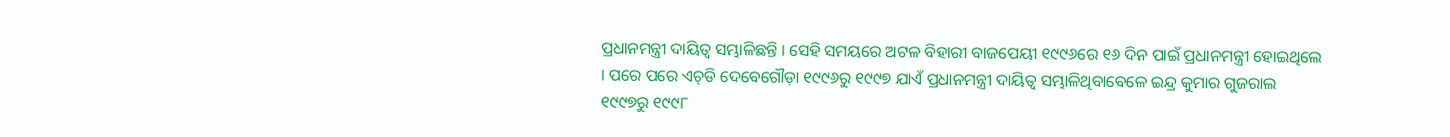ପ୍ରଧାନମନ୍ତ୍ରୀ ଦାୟିତ୍ୱ ସମ୍ଭାଳିଛନ୍ତି । ସେହି ସମୟରେ ଅଟଳ ବିହାରୀ ବାଜପେୟୀ ୧୯୯୬ରେ ୧୬ ଦିନ ପାଇଁ ପ୍ରଧାନମନ୍ତ୍ରୀ ହୋଇଥିଲେ । ପରେ ପରେ ଏଚ୍‌ଡି ଦେବେଗୌଡ଼ା ୧୯୯୬ରୁ ୧୯୯୭ ଯାଏଁ ପ୍ରଧାନମନ୍ତ୍ରୀ ଦାୟିତ୍ୱ ସମ୍ଭାଳିଥିବାବେଳେ ଇନ୍ଦ୍ର କୁମାର ଗୁଜରାଲ ୧୯୯୭ରୁ ୧୯୯୮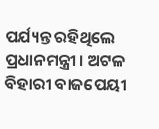ପର୍ଯ୍ୟନ୍ତ ରହିଥିଲେ ପ୍ରଧାନମନ୍ତ୍ରୀ । ଅଟଳ ବିହାରୀ ବାଜପେୟୀ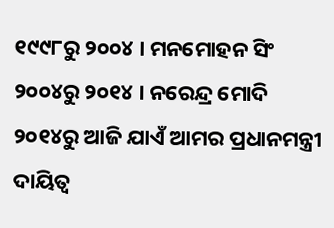୧୯୯୮ରୁ ୨୦୦୪ । ମନମୋହନ ସିଂ ୨୦୦୪ରୁ ୨୦୧୪ । ନରେନ୍ଦ୍ର ମୋଦି ୨୦୧୪ରୁ ଆଜି ଯାଏଁ ଆମର ପ୍ରଧାନମନ୍ତ୍ରୀ ଦାୟିତ୍ୱ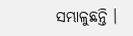ସମ୍ଭାଳୁଛନ୍ତି ।